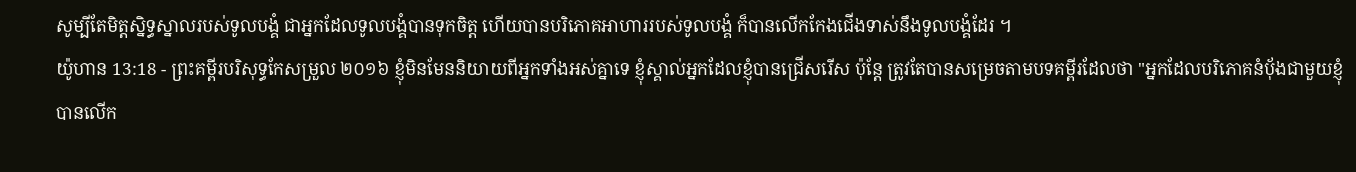សូម្បីតែមិត្តស្និទ្ធស្នាលរបស់ទូលបង្គំ ជាអ្នកដែលទូលបង្គំបានទុកចិត្ត ហើយបានបរិភោគអាហាររបស់ទូលបង្គំ ក៏បានលើកកែងជើងទាស់នឹងទូលបង្គំដែរ ។
យ៉ូហាន 13:18 - ព្រះគម្ពីរបរិសុទ្ធកែសម្រួល ២០១៦ ខ្ញុំមិនមែននិយាយពីអ្នកទាំងអស់គ្នាទេ ខ្ញុំស្គាល់អ្នកដែលខ្ញុំបានជ្រើសរើស ប៉ុន្តែ ត្រូវតែបានសម្រេចតាមបទគម្ពីរដែលថា "អ្នកដែលបរិភោគនំបុ័ងជាមួយខ្ញុំ បានលើក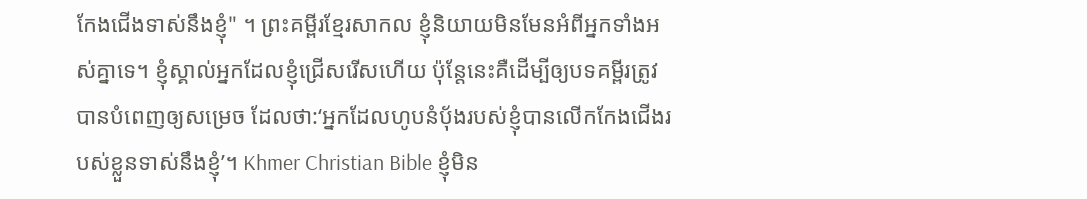កែងជើងទាស់នឹងខ្ញុំ" ។ ព្រះគម្ពីរខ្មែរសាកល ខ្ញុំនិយាយមិនមែនអំពីអ្នកទាំងអស់គ្នាទេ។ ខ្ញុំស្គាល់អ្នកដែលខ្ញុំជ្រើសរើសហើយ ប៉ុន្តែនេះគឺដើម្បីឲ្យបទគម្ពីរត្រូវបានបំពេញឲ្យសម្រេច ដែលថា:‘អ្នកដែលហូបនំប៉័ងរបស់ខ្ញុំបានលើកកែងជើងរបស់ខ្លួនទាស់នឹងខ្ញុំ’។ Khmer Christian Bible ខ្ញុំមិន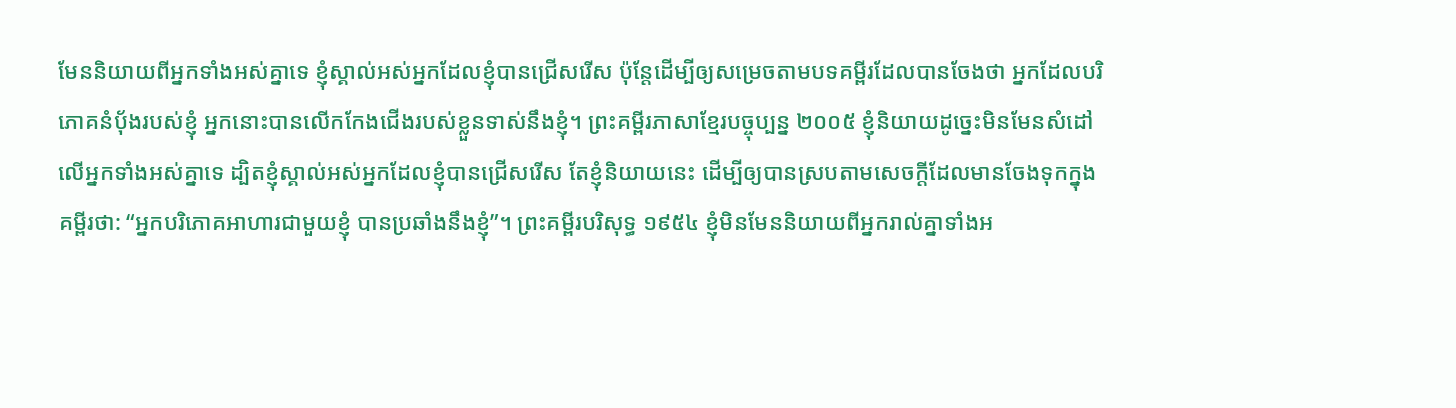មែននិយាយពីអ្នកទាំងអស់គ្នាទេ ខ្ញុំស្គាល់អស់អ្នកដែលខ្ញុំបានជ្រើសរើស ប៉ុន្ដែដើម្បីឲ្យសម្រេចតាមបទគម្ពីរដែលបានចែងថា អ្នកដែលបរិភោគនំប៉័ងរបស់ខ្ញុំ អ្នកនោះបានលើកកែងជើងរបស់ខ្លួនទាស់នឹងខ្ញុំ។ ព្រះគម្ពីរភាសាខ្មែរបច្ចុប្បន្ន ២០០៥ ខ្ញុំនិយាយដូច្នេះមិនមែនសំដៅលើអ្នកទាំងអស់គ្នាទេ ដ្បិតខ្ញុំស្គាល់អស់អ្នកដែលខ្ញុំបានជ្រើសរើស តែខ្ញុំនិយាយនេះ ដើម្បីឲ្យបានស្របតាមសេចក្ដីដែលមានចែងទុកក្នុងគម្ពីរថា: “អ្នកបរិភោគអាហារជាមួយខ្ញុំ បានប្រឆាំងនឹងខ្ញុំ”។ ព្រះគម្ពីរបរិសុទ្ធ ១៩៥៤ ខ្ញុំមិនមែននិយាយពីអ្នករាល់គ្នាទាំងអ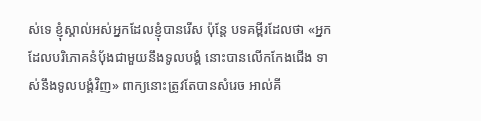ស់ទេ ខ្ញុំស្គាល់អស់អ្នកដែលខ្ញុំបានរើស ប៉ុន្តែ បទគម្ពីរដែលថា «អ្នកដែលបរិភោគនំបុ័ងជាមួយនឹងទូលបង្គំ នោះបានលើកកែងជើង ទាស់នឹងទូលបង្គំវិញ» ពាក្យនោះត្រូវតែបានសំរេច អាល់គី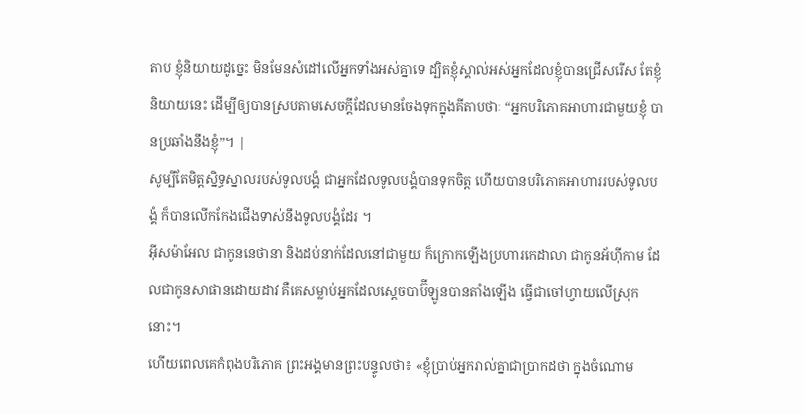តាប ខ្ញុំនិយាយដូច្នេះ មិនមែនសំដៅលើអ្នកទាំងអស់គ្នាទេ ដ្បិតខ្ញុំស្គាល់អស់អ្នកដែលខ្ញុំបានជ្រើសរើស តែខ្ញុំនិយាយនេះ ដើម្បីឲ្យបានស្របតាមសេចក្ដីដែលមានចែងទុកក្នុងគីតាបថាៈ “អ្នកបរិភោគអាហារជាមួយខ្ញុំ បានប្រឆាំងនឹងខ្ញុំ”។ |
សូម្បីតែមិត្តស្និទ្ធស្នាលរបស់ទូលបង្គំ ជាអ្នកដែលទូលបង្គំបានទុកចិត្ត ហើយបានបរិភោគអាហាររបស់ទូលបង្គំ ក៏បានលើកកែងជើងទាស់នឹងទូលបង្គំដែរ ។
អ៊ីសម៉ាអែល ជាកូននេថានា និងដប់នាក់ដែលនៅជាមួយ ក៏ក្រោកឡើងប្រហារកេដាលា ជាកូនអ័ហ៊ីកាម ដែលជាកូនសាផានដោយដាវ គឺគេសម្លាប់អ្នកដែលស្តេចបាប៊ីឡូនបានតាំងឡើង ធ្វើជាចៅហ្វាយលើស្រុកនោះ។
ហើយពេលគេកំពុងបរិភោគ ព្រះអង្គមានព្រះបន្ទូលថា៖ «ខ្ញុំប្រាប់អ្នករាល់គ្នាជាប្រាកដថា ក្នុងចំណោម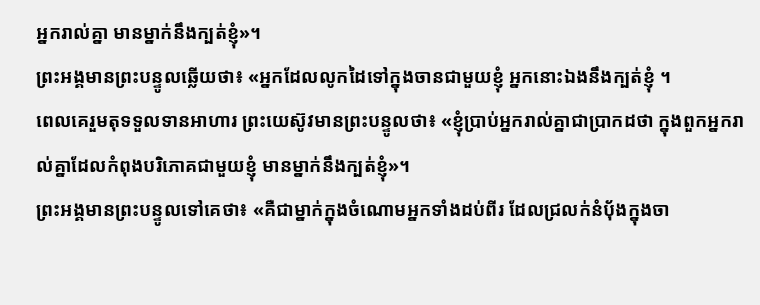អ្នករាល់គ្នា មានម្នាក់នឹងក្បត់ខ្ញុំ»។
ព្រះអង្គមានព្រះបន្ទូលឆ្លើយថា៖ «អ្នកដែលលូកដៃទៅក្នុងចានជាមួយខ្ញុំ អ្នកនោះឯងនឹងក្បត់ខ្ញុំ ។
ពេលគេរួមតុទទួលទានអាហារ ព្រះយេស៊ូវមានព្រះបន្ទូលថា៖ «ខ្ញុំប្រាប់អ្នករាល់គ្នាជាប្រាកដថា ក្នុងពួកអ្នករាល់គ្នាដែលកំពុងបរិភោគជាមួយខ្ញុំ មានម្នាក់នឹងក្បត់ខ្ញុំ»។
ព្រះអង្គមានព្រះបន្ទូលទៅគេថា៖ «គឺជាម្នាក់ក្នុងចំណោមអ្នកទាំងដប់ពីរ ដែលជ្រលក់នំប៉័ងក្នុងចា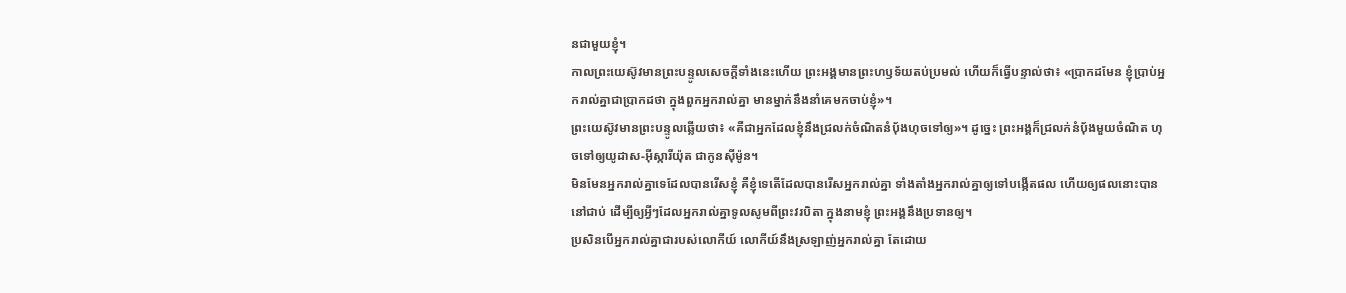នជាមួយខ្ញុំ។
កាលព្រះយេស៊ូវមានព្រះបន្ទូលសេចក្ដីទាំងនេះហើយ ព្រះអង្គមានព្រះហឫទ័យតប់ប្រមល់ ហើយក៏ធ្វើបន្ទាល់ថា៖ «ប្រាកដមែន ខ្ញុំប្រាប់អ្នករាល់គ្នាជាប្រាកដថា ក្នុងពួកអ្នករាល់គ្នា មានម្នាក់នឹងនាំគេមកចាប់ខ្ញុំ»។
ព្រះយេស៊ូវមានព្រះបន្ទូលឆ្លើយថា៖ «គឺជាអ្នកដែលខ្ញុំនឹងជ្រលក់ចំណិតនំបុ័ងហុចទៅឲ្យ»។ ដូច្នេះ ព្រះអង្គក៏ជ្រលក់នំបុ័ងមួយចំណិត ហុចទៅឲ្យយូដាស-អ៊ីស្ការីយ៉ុត ជាកូនស៊ីម៉ូន។
មិនមែនអ្នករាល់គ្នាទេដែលបានរើសខ្ញុំ គឺខ្ញុំទេតើដែលបានរើសអ្នករាល់គ្នា ទាំងតាំងអ្នករាល់គ្នាឲ្យទៅបង្កើតផល ហើយឲ្យផលនោះបាននៅជាប់ ដើម្បីឲ្យអ្វីៗដែលអ្នករាល់គ្នាទូលសូមពីព្រះវរបិតា ក្នុងនាមខ្ញុំ ព្រះអង្គនឹងប្រទានឲ្យ។
ប្រសិនបើអ្នករាល់គ្នាជារបស់លោកីយ៍ លោកីយ៍នឹងស្រឡាញ់អ្នករាល់គ្នា តែដោយ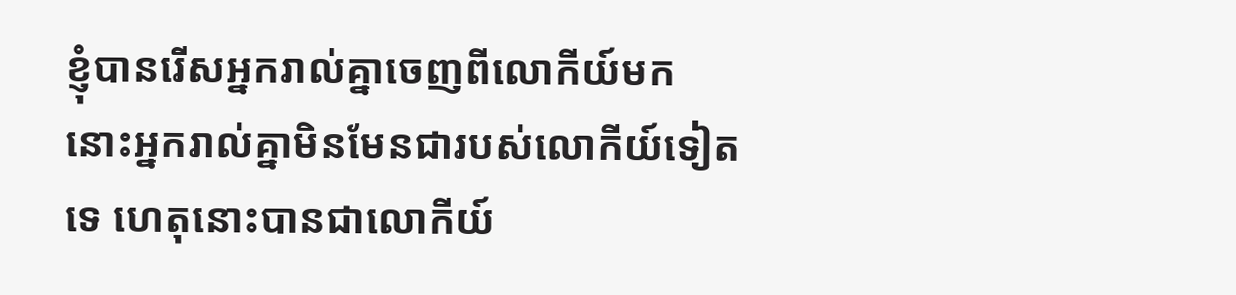ខ្ញុំបានរើសអ្នករាល់គ្នាចេញពីលោកីយ៍មក នោះអ្នករាល់គ្នាមិនមែនជារបស់លោកីយ៍ទៀតទេ ហេតុនោះបានជាលោកីយ៍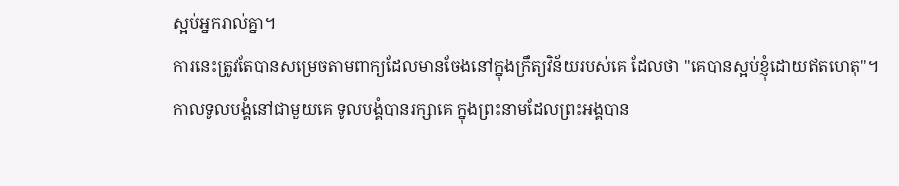ស្អប់អ្នករាល់គ្នា។
ការនេះត្រូវតែបានសម្រេចតាមពាក្យដែលមានចែងនៅក្នុងក្រឹត្យវិន័យរបស់គេ ដែលថា "គេបានស្អប់ខ្ញុំដោយឥតហេតុ"។
កាលទូលបង្គំនៅជាមួយគេ ទូលបង្គំបានរក្សាគេ ក្នុងព្រះនាមដែលព្រះអង្គបាន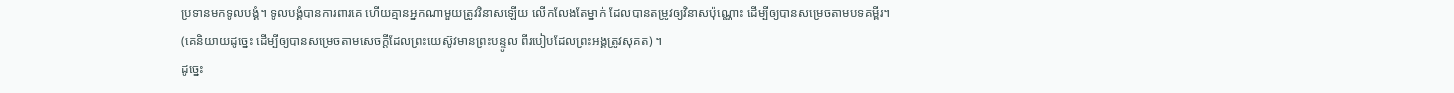ប្រទានមកទូលបង្គំ។ ទូលបង្គំបានការពារគេ ហើយគ្មានអ្នកណាមួយត្រូវវិនាសឡើយ លើកលែងតែម្នាក់ ដែលបានតម្រូវឲ្យវិនាសប៉ុណ្ណោះ ដើម្បីឲ្យបានសម្រេចតាមបទគម្ពីរ។
(គេនិយាយដូច្នេះ ដើម្បីឲ្យបានសម្រេចតាមសេចក្ដីដែលព្រះយេស៊ូវមានព្រះបន្ទូល ពីរបៀបដែលព្រះអង្គត្រូវសុគត) ។
ដូច្នេះ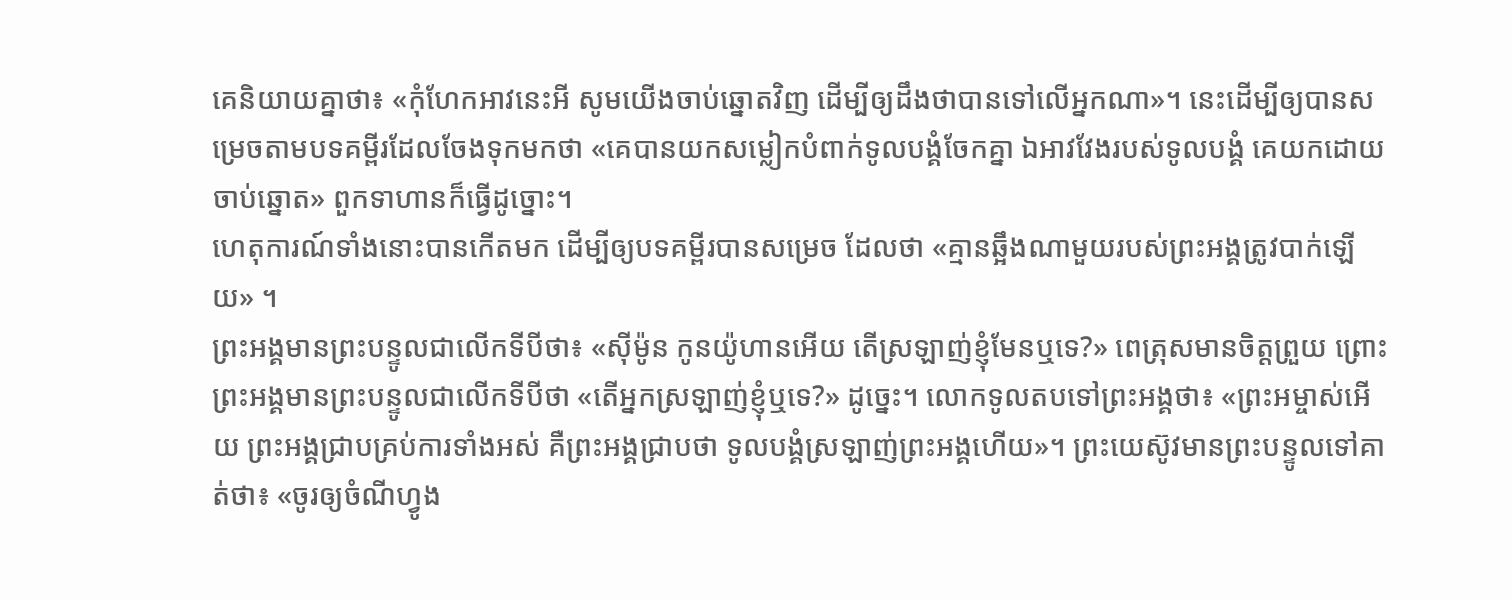គេនិយាយគ្នាថា៖ «កុំហែកអាវនេះអី សូមយើងចាប់ឆ្នោតវិញ ដើម្បីឲ្យដឹងថាបានទៅលើអ្នកណា»។ នេះដើម្បីឲ្យបានសម្រេចតាមបទគម្ពីរដែលចែងទុកមកថា «គេបានយកសម្លៀកបំពាក់ទូលបង្គំចែកគ្នា ឯអាវវែងរបស់ទូលបង្គំ គេយកដោយចាប់ឆ្នោត» ពួកទាហានក៏ធ្វើដូច្នោះ។
ហេតុការណ៍ទាំងនោះបានកើតមក ដើម្បីឲ្យបទគម្ពីរបានសម្រេច ដែលថា «គ្មានឆ្អឹងណាមួយរបស់ព្រះអង្គត្រូវបាក់ឡើយ» ។
ព្រះអង្គមានព្រះបន្ទូលជាលើកទីបីថា៖ «ស៊ីម៉ូន កូនយ៉ូហានអើយ តើស្រឡាញ់ខ្ញុំមែនឬទេ?» ពេត្រុសមានចិត្តព្រួយ ព្រោះព្រះអង្គមានព្រះបន្ទូលជាលើកទីបីថា «តើអ្នកស្រឡាញ់ខ្ញុំឬទេ?» ដូច្នេះ។ លោកទូលតបទៅព្រះអង្គថា៖ «ព្រះអម្ចាស់អើយ ព្រះអង្គជ្រាបគ្រប់ការទាំងអស់ គឺព្រះអង្គជ្រាបថា ទូលបង្គំស្រឡាញ់ព្រះអង្គហើយ»។ ព្រះយេស៊ូវមានព្រះបន្ទូលទៅគាត់ថា៖ «ចូរឲ្យចំណីហ្វូង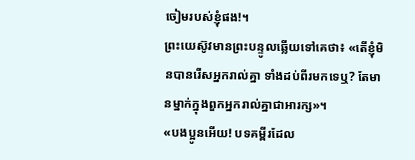ចៀមរបស់ខ្ញុំផង!។
ព្រះយេស៊ូវមានព្រះបន្ទូលឆ្លើយទៅគេថា៖ «តើខ្ញុំមិនបានរើសអ្នករាល់គ្នា ទាំងដប់ពីរមកទេឬ? តែមានម្នាក់ក្នុងពួកអ្នករាល់គ្នាជាអារក្ស»។
«បងប្អូនអើយ! បទគម្ពីរដែល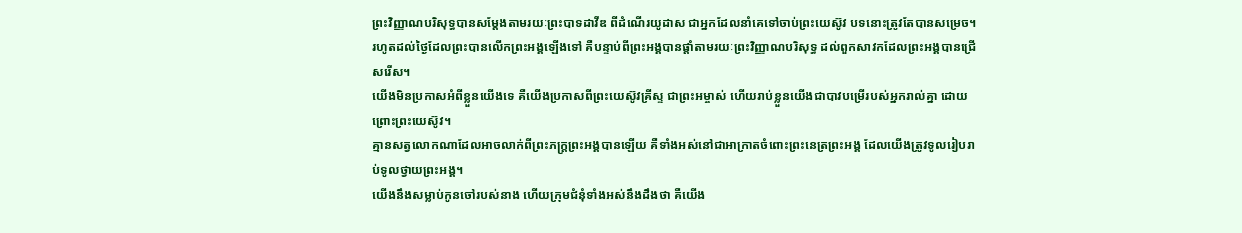ព្រះវិញ្ញាណបរិសុទ្ធបានសម្តែងតាមរយៈព្រះបាទដាវីឌ ពីដំណើរយូដាស ជាអ្នកដែលនាំគេទៅចាប់ព្រះយេស៊ូវ បទនោះត្រូវតែបានសម្រេច។
រហូតដល់ថ្ងៃដែលព្រះបានលើកព្រះអង្គឡើងទៅ គឺបន្ទាប់ពីព្រះអង្គបានផ្តាំតាមរយៈព្រះវិញ្ញាណបរិសុទ្ធ ដល់ពួកសាវកដែលព្រះអង្គបានជ្រើសរើស។
យើងមិនប្រកាសអំពីខ្លួនយើងទេ គឺយើងប្រកាសពីព្រះយេស៊ូវគ្រីស្ទ ជាព្រះអម្ចាស់ ហើយរាប់ខ្លួនយើងជាបាវបម្រើរបស់អ្នករាល់គ្នា ដោយព្រោះព្រះយេស៊ូវ។
គ្មានសត្វលោកណាដែលអាចលាក់ពីព្រះភក្ត្រព្រះអង្គបានឡើយ គឺទាំងអស់នៅជាអាក្រាតចំពោះព្រះនេត្រព្រះអង្គ ដែលយើងត្រូវទូលរៀបរាប់ទូលថ្វាយព្រះអង្គ។
យើងនឹងសម្លាប់កូនចៅរបស់នាង ហើយក្រុមជំនុំទាំងអស់នឹងដឹងថា គឺយើង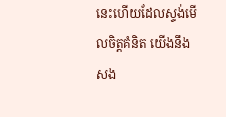នេះហើយដែលស្ទង់មើលចិត្តគំនិត យើងនឹងសង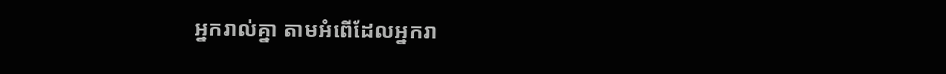អ្នករាល់គ្នា តាមអំពើដែលអ្នករា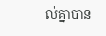ល់គ្នាបាន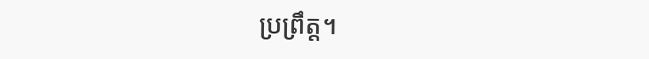ប្រព្រឹត្ត។